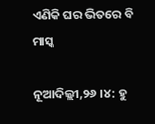ଏଣିକି ଘର ଭିତରେ ବି ମାସ୍କ

ନୂଆଦିଲ୍ଲୀ,୨୬ ।୪: ହୁ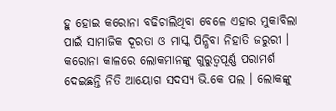ହୁ ହୋଇ କରୋନା ବଢିଚାଲିଥିବା ବେଳେ ଏହାର ମୁକାବିଲା ପାଇଁ ସାମାଜିକ ଦୂରତା ଓ ମାସ୍କ ପିନ୍ଧିବା ନିହାତି ଜରୁରୀ । କରୋନା କାଳରେ ଲୋକମାନଙ୍କୁ ଗୁରୁତ୍ୱପୂର୍ଣ୍ଣ ପରାମର୍ଶ ଦେଇଛନ୍ତି ନିତି ଆୟୋଗ ସଦସ୍ୟ ଭି.କେ ପଲ । ଲୋକଙ୍କୁ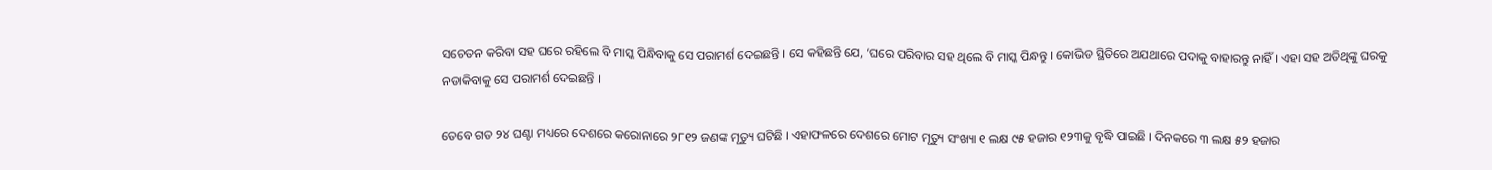ସଚେତନ କରିବା ସହ ଘରେ ରହିଲେ ବି ମାସ୍କ ପିନ୍ଧିବାକୁ ସେ ପରାମର୍ଶ ଦେଇଛନ୍ତି । ସେ କହିଛନ୍ତି ଯେ, ‘ଘରେ ପରିବାର ସହ ଥିଲେ ବି ମାସ୍କ ପିନ୍ଧନ୍ତୁ । କୋଭିଡ ସ୍ଥିତିରେ ଅଯଥାରେ ପଦାକୁ ବାହାରନ୍ତୁ ନାହିଁ । ଏହା ସହ ଅତିଥିଙ୍କୁ ଘରକୁ ନଡାକିବାକୁ ସେ ପରାମର୍ଶ ଦେଇଛନ୍ତି ।

ତେବେ ଗତ ୨୪ ଘଣ୍ଟା ମଧ୍ୟରେ ଦେଶରେ କରୋନାରେ ୨୮୧୨ ଜଣଙ୍କ ମୃତ୍ୟୁ ଘଟିଛି । ଏହାଫଳରେ ଦେଶରେ ମୋଟ ମୃତ୍ୟୁ ସଂଖ୍ୟା ୧ ଲକ୍ଷ ୯୫ ହଜାର ୧୨୩କୁ ବୃଦ୍ଧି ପାଇଛି । ଦିନକରେ ୩ ଲକ୍ଷ ୫୨ ହଜାର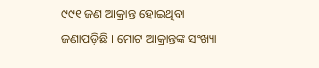୯୯୧ ଜଣ ଆକ୍ରାନ୍ତ ହୋଇଥିବା ଜଣାପଡ଼ିଛି । ମୋଟ ଆକ୍ରାନ୍ତଙ୍କ ସଂଖ୍ୟା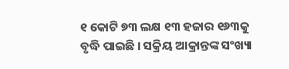୧ କୋଟି ୭୩ ଲକ୍ଷ ୧୩ ହଜାର ୧୬୩କୁ ବୃଦ୍ଧି ପାଇଛି । ସକ୍ରିୟ ଆକ୍ରାନ୍ତଙ୍କ ସଂଖ୍ୟା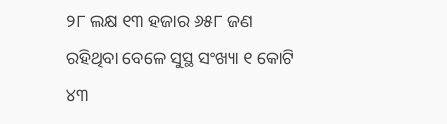୨୮ ଲକ୍ଷ ୧୩ ହଜାର ୬୫୮ ଜଣ ରହିଥିବା ବେଳେ ସୁସ୍ଥ ସଂଖ୍ୟା ୧ କୋଟି ୪୩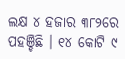ଲକ୍ଷ ୪ ହଜାର ୩୮୨ରେ ପହଞ୍ଚିଛି । ୧୪ କୋଟି ୯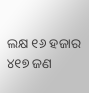ଲକ୍ଷ ୧୬ ହଜାର ୪୧୭ ଜଣ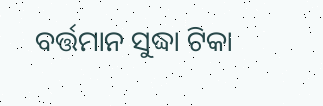ବର୍ତ୍ତମାନ ସୁଦ୍ଧା ଟିକା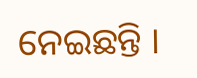ନେଇଛନ୍ତି ।